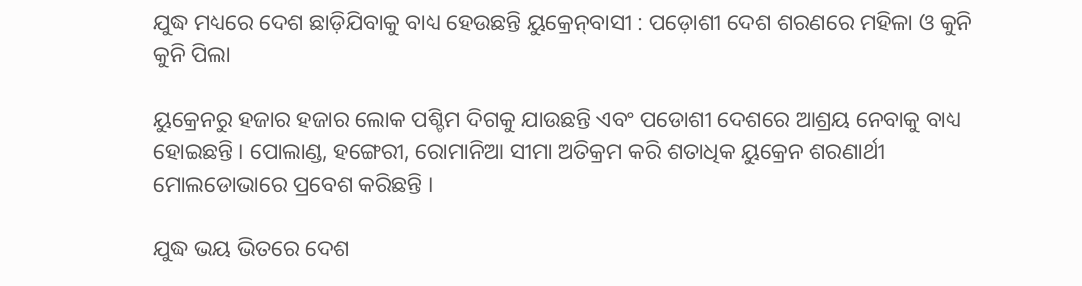ଯୁଦ୍ଧ ମଧ୍ୟରେ ଦେଶ ଛାଡ଼ିଯିବାକୁ ବାଧ୍ୟ ହେଉଛନ୍ତି ୟୁକ୍ରେନ୍‌ବାସୀ : ପଡ଼ୋଶୀ ଦେଶ ଶରଣରେ ମହିଳା ଓ କୁନି କୁନି ପିଲା

ୟୁକ୍ରେନରୁ ହଜାର ହଜାର ଲୋକ ପଶ୍ଚିମ ଦିଗକୁ ଯାଉଛନ୍ତି ଏବଂ ପଡୋଶୀ ଦେଶରେ ଆଶ୍ରୟ ନେବାକୁ ବାଧ୍ୟ ହୋଇଛନ୍ତି । ପୋଲାଣ୍ଡ, ହଙ୍ଗେରୀ, ରୋମାନିଆ ସୀମା ଅତିକ୍ରମ କରି ଶତାଧିକ ୟୁକ୍ରେନ ଶରଣାର୍ଥୀ ମୋଲଡୋଭାରେ ପ୍ରବେଶ କରିଛନ୍ତି ।

ଯୁଦ୍ଧ ଭୟ ଭିତରେ ଦେଶ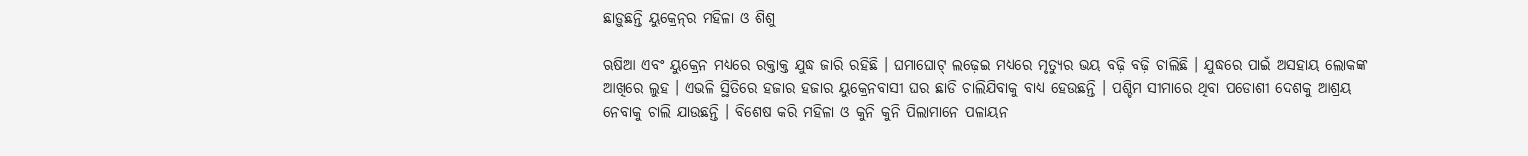ଛାଡ଼ୁଛନ୍ତି ୟୁକ୍ରେନ୍‌ର ମହିଳା ଓ ଶିଶୁ

ଋଷିଆ ଏବଂ ୟୁକ୍ରେନ ମଧ୍ୟରେ ରକ୍ତାକ୍ତ ଯୁଦ୍ଧ ଜାରି ରହିଛି । ଘମାଘୋଟ୍‌ ଲଢ଼େଇ ମଧ୍ୟରେ ମୃତ୍ୟୁର ଭୟ ବଢ଼ି ବଢ଼ି ଚାଲିଛି । ଯୁଦ୍ଧରେ ପାଇଁ ଅସହାୟ ଲୋକଙ୍କ ଆଖିରେ ଲୁହ । ଏଭଳି ସ୍ଥିତିରେ ହଜାର ହଜାର ୟୁକ୍ରେନବାସୀ ଘର ଛାଡି ଚାଲିଯିବାକୁ ବାଧ୍ୟ ହେଉଛନ୍ତି । ପଶ୍ଚିମ ସୀମାରେ ଥିବା ପଡୋଶୀ ଦେଶକୁ ଆଶ୍ରୟ ନେବାକୁ ଚାଲି ଯାଉଛନ୍ତି । ବିଶେଷ କରି ମହିଳା ଓ କୁନି କୁନି ପିଲାମାନେ ପଳାୟନ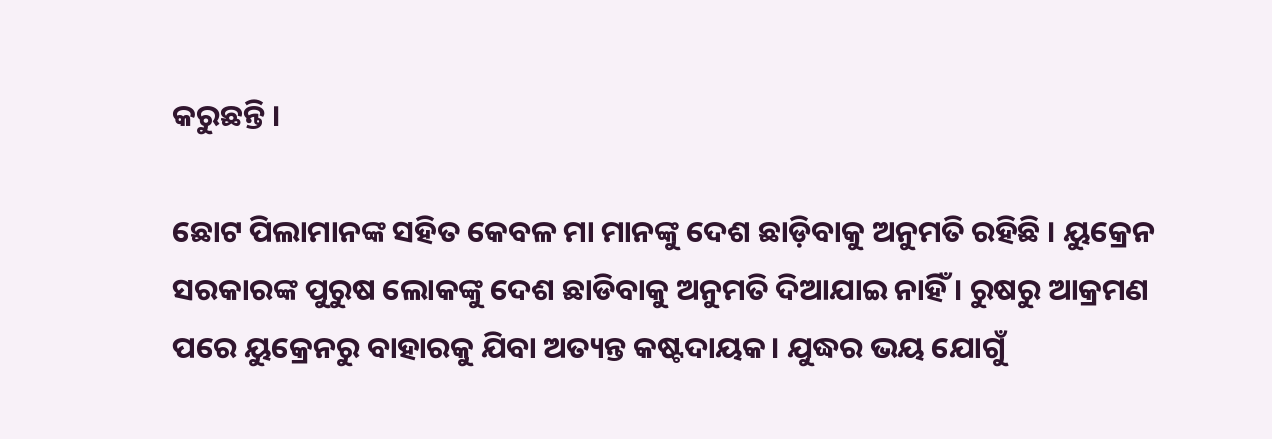କରୁଛନ୍ତି ।

ଛୋଟ ପିଲାମାନଙ୍କ ସହିତ କେବଳ ମା ମାନଙ୍କୁ ଦେଶ ଛାଡ଼ିବାକୁ ଅନୁମତି ରହିଛି । ୟୁକ୍ରେନ ସରକାରଙ୍କ ପୁରୁଷ ଲୋକଙ୍କୁ ଦେଶ ଛାଡିବାକୁ ଅନୁମତି ଦିଆଯାଇ ନାହିଁ । ରୁଷରୁ ଆକ୍ରମଣ ପରେ ୟୁକ୍ରେନରୁ ବାହାରକୁ ଯିବା ଅତ୍ୟନ୍ତ କଷ୍ଟଦାୟକ। ଯୁଦ୍ଧର ଭୟ ଯୋଗୁଁ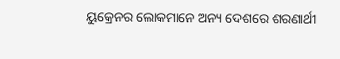ୟୁକ୍ରେନର ଲୋକମାନେ ଅନ୍ୟ ଦେଶରେ ଶରଣାର୍ଥୀ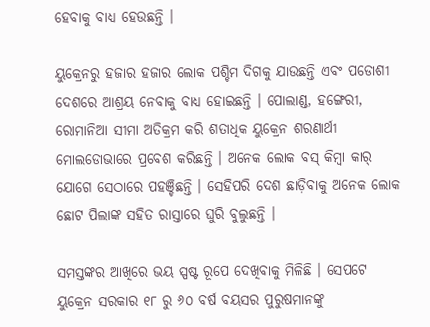ହେବାକୁ ବାଧ୍ୟ ହେଉଛନ୍ତି ।

ୟୁକ୍ରେନରୁ ହଜାର ହଜାର ଲୋକ ପଶ୍ଚିମ ଦିଗକୁ ଯାଉଛନ୍ତି ଏବଂ ପଡୋଶୀ ଦେଶରେ ଆଶ୍ରୟ ନେବାକୁ ବାଧ୍ୟ ହୋଇଛନ୍ତି । ପୋଲାଣ୍ଡ, ହଙ୍ଗେରୀ, ରୋମାନିଆ ସୀମା ଅତିକ୍ରମ କରି ଶତାଧିକ ୟୁକ୍ରେନ ଶରଣାର୍ଥୀ ମୋଲଡୋଭାରେ ପ୍ରବେଶ କରିଛନ୍ତି । ଅନେକ ଲୋକ ବସ୍ କିମ୍ବା କାର୍ ଯୋଗେ ସେଠାରେ ପହଞ୍ଚିଛନ୍ତି । ସେହିପରି ଦେଶ ଛାଡ଼ିବାକୁ ଅନେକ ଲୋକ ଛୋଟ ପିଲାଙ୍କ ସହିତ ରାସ୍ତାରେ ଘୁରି ବୁଲୁଛନ୍ତି ।

ସମସ୍ତଙ୍କର ଆଖିରେ ଭୟ ସ୍ପଷ୍ଟ ରୂପେ ଦେଖିବାକୁ ମିଳିଛି । ସେପଟେ ୟୁକ୍ରେନ ସରକାର ୧୮ ରୁ ୬୦ ବର୍ଷ ବୟସର ପୁରୁଷମାନଙ୍କୁ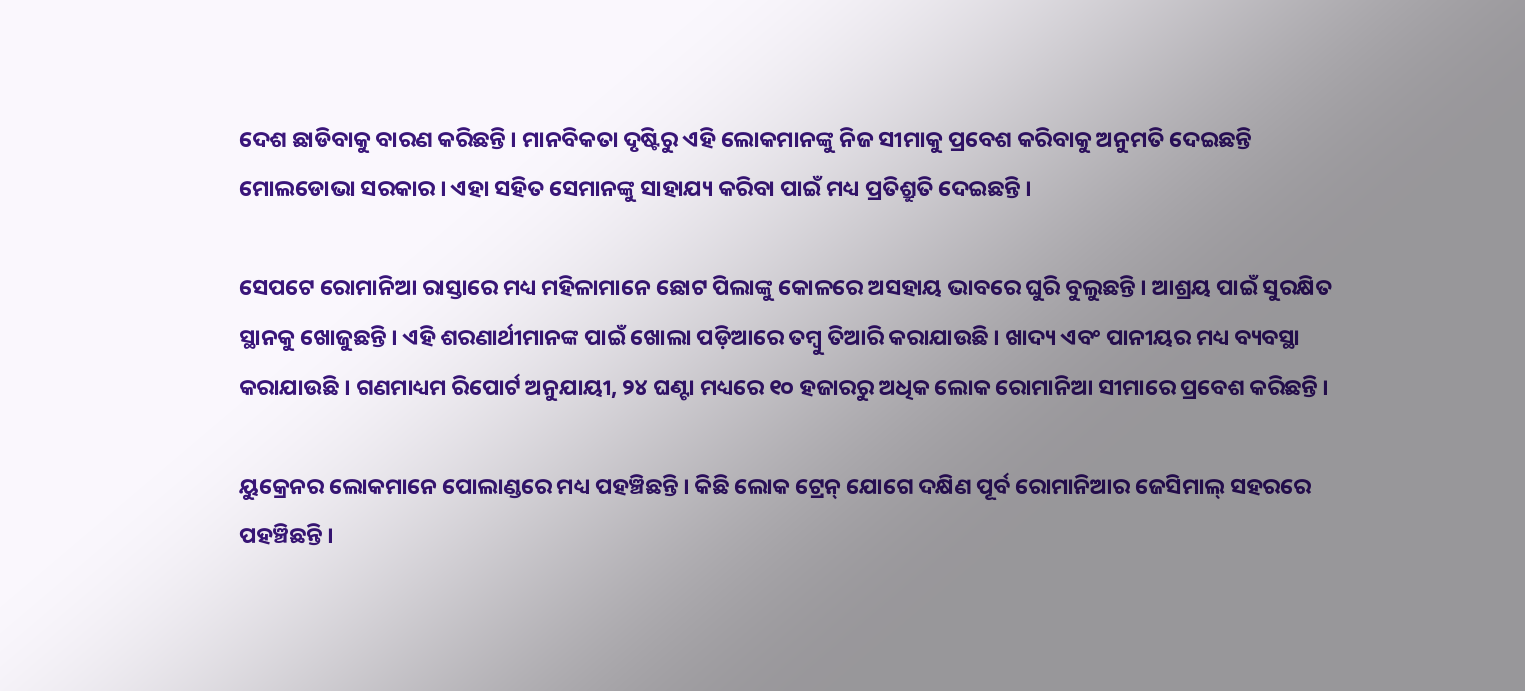ଦେଶ ଛାଡିବାକୁ ବାରଣ କରିଛନ୍ତି । ମାନବିକତା ଦୃଷ୍ଟିରୁ ଏହି ଲୋକମାନଙ୍କୁ ନିଜ ସୀମାକୁ ପ୍ରବେଶ କରିବାକୁ ଅନୁମତି ଦେଇଛନ୍ତି ମୋଲଡୋଭା ସରକାର । ଏହା ସହିତ ସେମାନଙ୍କୁ ସାହାଯ୍ୟ କରିବା ପାଇଁ ମଧ୍ୟ ପ୍ରତିଶ୍ରୁତି ଦେଇଛନ୍ତି ।

ସେପଟେ ରୋମାନିଆ ରାସ୍ତାରେ ମଧ୍ୟ ମହିଳାମାନେ ଛୋଟ ପିଲାଙ୍କୁ କୋଳରେ ଅସହାୟ ଭାବରେ ଘୁରି ବୁଲୁଛନ୍ତି । ଆଶ୍ରୟ ପାଇଁ ସୁରକ୍ଷିତ ସ୍ଥାନକୁ ଖୋଜୁଛନ୍ତି । ଏହି ଶରଣାର୍ଥୀମାନଙ୍କ ପାଇଁ ଖୋଲା ପଡ଼ିଆରେ ତମ୍ବୁ ତିଆରି କରାଯାଉଛି । ଖାଦ୍ୟ ଏବଂ ପାନୀୟର ମଧ୍ୟ ବ୍ୟବସ୍ଥା କରାଯାଉଛି । ଗଣମାଧ୍ୟମ ରିପୋର୍ଟ ଅନୁଯାୟୀ, ୨୪ ଘଣ୍ଟା ମଧ୍ୟରେ ୧୦ ହଜାରରୁ ଅଧିକ ଲୋକ ରୋମାନିଆ ସୀମାରେ ପ୍ରବେଶ କରିଛନ୍ତି ।

ୟୁକ୍ରେନର ଲୋକମାନେ ପୋଲାଣ୍ଡରେ ମଧ୍ୟ ପହଞ୍ଚିଛନ୍ତି । କିଛି ଲୋକ ଟ୍ରେନ୍ ଯୋଗେ ଦକ୍ଷିଣ ପୂର୍ବ ରୋମାନିଆର ଜେସିମାଲ୍ ସହରରେ ପହଞ୍ଚିଛନ୍ତି ।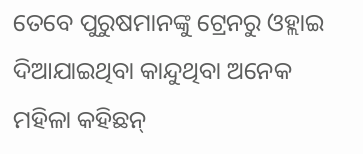ତେବେ ପୁରୁଷମାନଙ୍କୁ ଟ୍ରେନରୁ ଓହ୍ଲାଇ ଦିଆଯାଇଥିବା କାନ୍ଦୁଥିବା ଅନେକ ମହିଳା କହିଛନ୍‌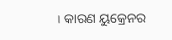। କାରଣ ୟୁକ୍ରେନର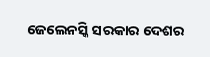ଜେଲେନସ୍କି ସରକାର ଦେଶର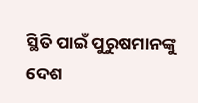ସ୍ଥିତି ପାଇଁ ପୁରୁଷମାନଙ୍କୁ ଦେଶ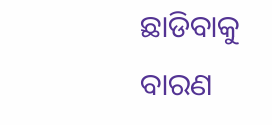ଛାଡିବାକୁ ବାରଣ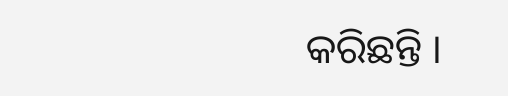କରିଛନ୍ତି ।